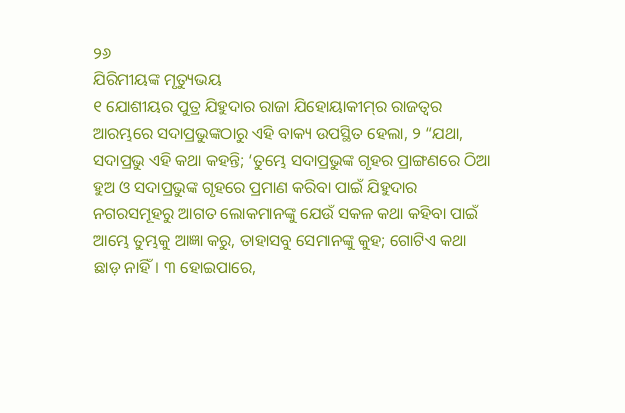୨୬
ଯିରିମୀୟଙ୍କ ମୃତ୍ୟୁଭୟ
୧ ଯୋଶୀୟର ପୁତ୍ର ଯିହୁଦାର ରାଜା ଯିହୋୟାକୀମ୍‍ର ରାଜତ୍ୱର ଆରମ୍ଭରେ ସଦାପ୍ରଭୁଙ୍କଠାରୁ ଏହି ବାକ୍ୟ ଉପସ୍ଥିତ ହେଲା, ୨ “ଯଥା, ସଦାପ୍ରଭୁ ଏହି କଥା କହନ୍ତି; ‘ତୁମ୍ଭେ ସଦାପ୍ରଭୁଙ୍କ ଗୃହର ପ୍ରାଙ୍ଗଣରେ ଠିଆ ହୁଅ ଓ ସଦାପ୍ରଭୁଙ୍କ ଗୃହରେ ପ୍ରମାଣ କରିବା ପାଇଁ ଯିହୁଦାର ନଗରସମୂହରୁ ଆଗତ ଲୋକମାନଙ୍କୁ ଯେଉଁ ସକଳ କଥା କହିବା ପାଇଁ ଆମ୍ଭେ ତୁମ୍ଭକୁ ଆଜ୍ଞା କରୁ, ତାହାସବୁ ସେମାନଙ୍କୁ କୁହ; ଗୋଟିଏ କଥା ଛାଡ଼ ନାହିଁ। ୩ ହୋଇପାରେ,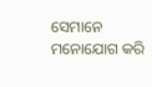ସେମାନେ ମନୋଯୋଗ କରି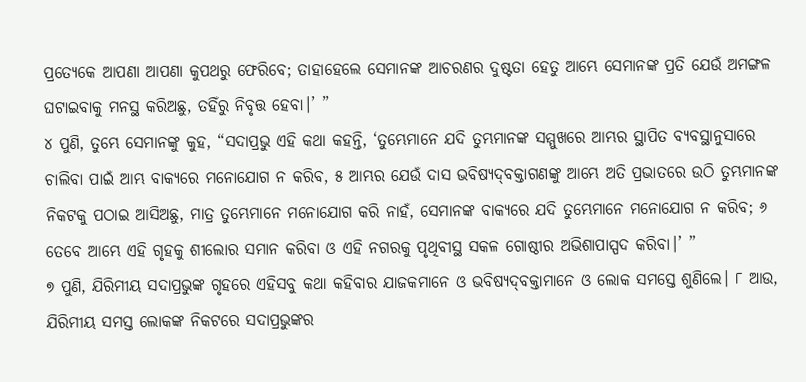ପ୍ରତ୍ୟେକେ ଆପଣା ଆପଣା କୁପଥରୁ ଫେରିବେ; ତାହାହେଲେ ସେମାନଙ୍କ ଆଚରଣର ଦୁଷ୍ଟତା ହେତୁ ଆମ୍ଭେ ସେମାନଙ୍କ ପ୍ରତି ଯେଉଁ ଅମଙ୍ଗଳ ଘଟାଇବାକୁ ମନସ୍ଥ କରିଅଛୁ, ତହିଁରୁ ନିବୃତ୍ତ ହେବା।’ ”
୪ ପୁଣି, ତୁମ୍ଭେ ସେମାନଙ୍କୁ କୁହ, “ସଦାପ୍ରଭୁ ଏହି କଥା କହନ୍ତି, ‘ତୁମ୍ଭେମାନେ ଯଦି ତୁମ୍ଭମାନଙ୍କ ସମ୍ମୁଖରେ ଆମ୍ଭର ସ୍ଥାପିତ ବ୍ୟବସ୍ଥାନୁସାରେ ଚାଲିବା ପାଇଁ ଆମ୍ଭ ବାକ୍ୟରେ ମନୋଯୋଗ ନ କରିବ, ୫ ଆମ୍ଭର ଯେଉଁ ଦାସ ଭବିଷ୍ୟଦ୍‍ବକ୍ତାଗଣଙ୍କୁ ଆମ୍ଭେ ଅତି ପ୍ରଭାତରେ ଉଠି ତୁମ୍ଭମାନଙ୍କ ନିକଟକୁ ପଠାଇ ଆସିଅଛୁ, ମାତ୍ର ତୁମ୍ଭେମାନେ ମନୋଯୋଗ କରି ନାହଁ, ସେମାନଙ୍କ ବାକ୍ୟରେ ଯଦି ତୁମ୍ଭେମାନେ ମନୋଯୋଗ ନ କରିବ; ୬ ତେବେ ଆମ୍ଭେ ଏହି ଗୃହକୁ ଶୀଲୋର ସମାନ କରିବା ଓ ଏହି ନଗରକୁ ପୃଥିବୀସ୍ଥ ସକଳ ଗୋଷ୍ଠୀର ଅଭିଶାପାସ୍ପଦ କରିବା।’ ”
୭ ପୁଣି, ଯିରିମୀୟ ସଦାପ୍ରଭୁଙ୍କ ଗୃହରେ ଏହିସବୁ କଥା କହିବାର ଯାଜକମାନେ ଓ ଭବିଷ୍ୟଦ୍‍ବକ୍ତାମାନେ ଓ ଲୋକ ସମସ୍ତେ ଶୁଣିଲେ। ୮ ଆଉ, ଯିରିମୀୟ ସମସ୍ତ ଲୋକଙ୍କ ନିକଟରେ ସଦାପ୍ରଭୁଙ୍କର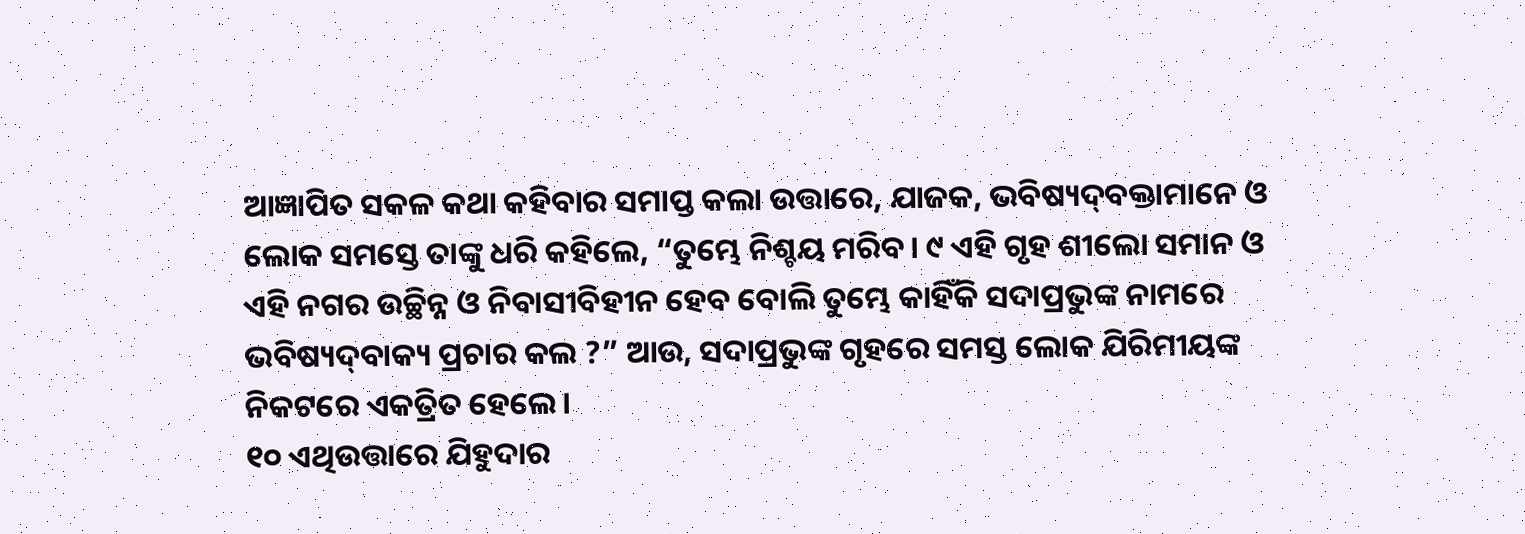ଆଜ୍ଞାପିତ ସକଳ କଥା କହିବାର ସମାପ୍ତ କଲା ଉତ୍ତାରେ, ଯାଜକ, ଭବିଷ୍ୟଦ୍‍ବକ୍ତାମାନେ ଓ ଲୋକ ସମସ୍ତେ ତାଙ୍କୁ ଧରି କହିଲେ, “ତୁମ୍ଭେ ନିଶ୍ଚୟ ମରିବ। ୯ ଏହି ଗୃହ ଶୀଲୋ ସମାନ ଓ ଏହି ନଗର ଉଚ୍ଛିନ୍ନ ଓ ନିବାସୀବିହୀନ ହେବ ବୋଲି ତୁମ୍ଭେ କାହିଁକି ସଦାପ୍ରଭୁଙ୍କ ନାମରେ ଭବିଷ୍ୟଦ୍‍ବାକ୍ୟ ପ୍ରଚାର କଲ ?” ଆଉ, ସଦାପ୍ରଭୁଙ୍କ ଗୃହରେ ସମସ୍ତ ଲୋକ ଯିରିମୀୟଙ୍କ ନିକଟରେ ଏକତ୍ରିତ ହେଲେ।
୧୦ ଏଥିଉତ୍ତାରେ ଯିହୁଦାର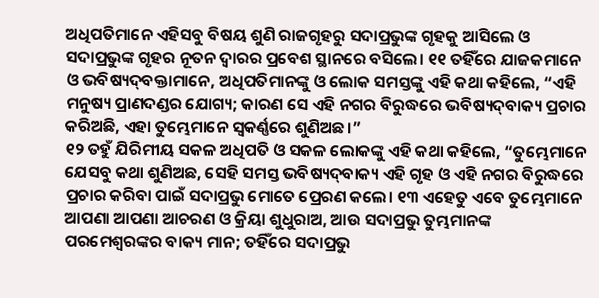ଅଧିପତିମାନେ ଏହିସବୁ ବିଷୟ ଶୁଣି ରାଜଗୃହରୁ ସଦାପ୍ରଭୁଙ୍କ ଗୃହକୁ ଆସିଲେ ଓ ସଦାପ୍ରଭୁଙ୍କ ଗୃହର ନୂତନ ଦ୍ୱାରର ପ୍ରବେଶ ସ୍ଥାନରେ ବସିଲେ। ୧୧ ତହିଁରେ ଯାଜକମାନେ ଓ ଭବିଷ୍ୟଦ୍‍ବକ୍ତାମାନେ, ଅଧିପତିମାନଙ୍କୁ ଓ ଲୋକ ସମସ୍ତଙ୍କୁ ଏହି କଥା କହିଲେ, “ଏହି ମନୁଷ୍ୟ ପ୍ରାଣଦଣ୍ଡର ଯୋଗ୍ୟ; କାରଣ ସେ ଏହି ନଗର ବିରୁଦ୍ଧରେ ଭବିଷ୍ୟଦ୍‍ବାକ୍ୟ ପ୍ରଚାର କରିଅଛି, ଏହା ତୁମ୍ଭେମାନେ ସ୍ୱକର୍ଣ୍ଣରେ ଶୁଣିଅଛ।”
୧୨ ତହୁଁ ଯିରିମୀୟ ସକଳ ଅଧିପତି ଓ ସକଳ ଲୋକଙ୍କୁ ଏହି କଥା କହିଲେ, “ତୁମ୍ଭେମାନେ ଯେସବୁ କଥା ଶୁଣିଅଛ, ସେହି ସମସ୍ତ ଭବିଷ୍ୟଦ୍‍ବାକ୍ୟ ଏହି ଗୃହ ଓ ଏହି ନଗର ବିରୁଦ୍ଧରେ ପ୍ରଚାର କରିବା ପାଇଁ ସଦାପ୍ରଭୁ ମୋତେ ପ୍ରେରଣ କଲେ। ୧୩ ଏହେତୁ ଏବେ ତୁମ୍ଭେମାନେ ଆପଣା ଆପଣା ଆଚରଣ ଓ କ୍ରିୟା ଶୁଧୁରାଅ, ଆଉ ସଦାପ୍ରଭୁ ତୁମ୍ଭମାନଙ୍କ ପରମେଶ୍ୱରଙ୍କର ବାକ୍ୟ ମାନ; ତହିଁରେ ସଦାପ୍ରଭୁ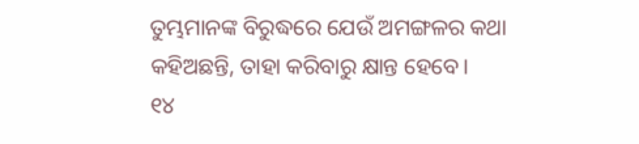ତୁମ୍ଭମାନଙ୍କ ବିରୁଦ୍ଧରେ ଯେଉଁ ଅମଙ୍ଗଳର କଥା କହିଅଛନ୍ତି, ତାହା କରିବାରୁ କ୍ଷାନ୍ତ ହେବେ।
୧୪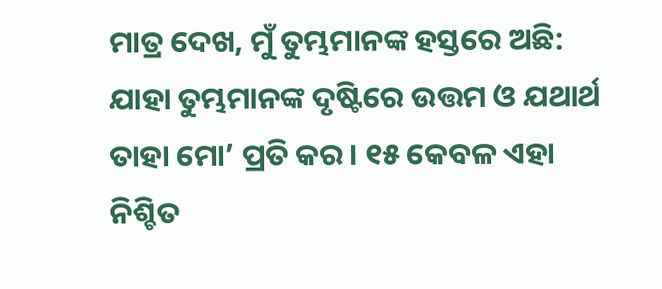ମାତ୍ର ଦେଖ, ମୁଁ ତୁମ୍ଭମାନଙ୍କ ହସ୍ତରେ ଅଛି: ଯାହା ତୁମ୍ଭମାନଙ୍କ ଦୃଷ୍ଟିରେ ଉତ୍ତମ ଓ ଯଥାର୍ଥ ତାହା ମୋ’ ପ୍ରତି କର। ୧୫ କେବଳ ଏହା ନିଶ୍ଚିତ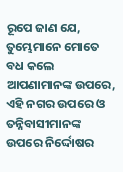ରୂପେ ଜାଣ ଯେ, ତୁମ୍ଭେମାନେ ମୋତେ ବଧ କଲେ ଆପଣାମାନଙ୍କ ଉପରେ, ଏହି ନଗର ଉପରେ ଓ ତନ୍ନିବାସୀମାନଙ୍କ ଉପରେ ନିର୍ଦ୍ଦୋଷର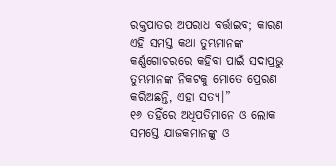ରକ୍ତପାତର ଅପରାଧ ବର୍ତ୍ତାଇବ; କାରଣ ଏହି ସମସ୍ତ କଥା ତୁମ୍ଭମାନଙ୍କ କର୍ଣ୍ଣଗୋଚରରେ କହିବା ପାଇଁ ସଦାପ୍ରଭୁ ତୁମ୍ଭମାନଙ୍କ ନିକଟକୁ ମୋତେ ପ୍ରେରଣ କରିଅଛନ୍ତି, ଏହା ସତ୍ୟ।”
୧୬ ତହିଁରେ ଅଧିପତିମାନେ ଓ ଲୋକ ସମସ୍ତେ ଯାଜକମାନଙ୍କୁ ଓ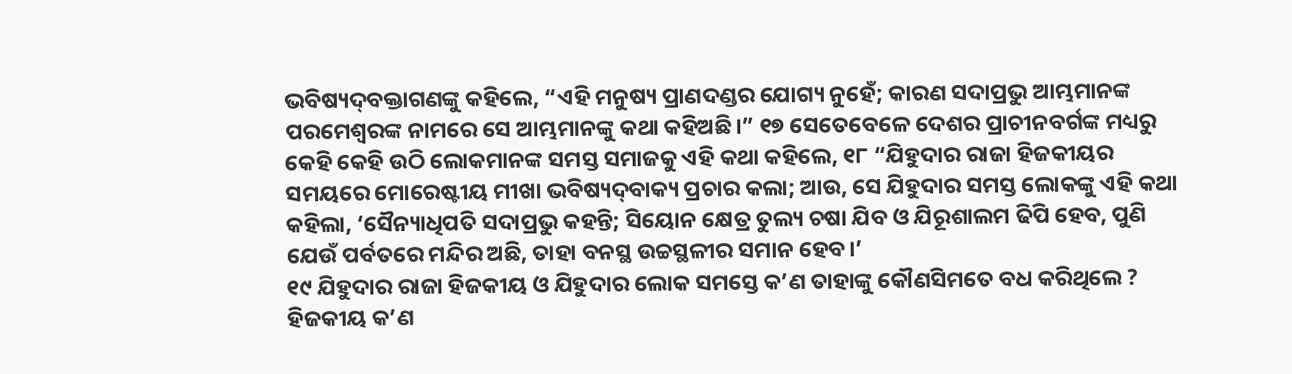ଭବିଷ୍ୟଦ୍‍ବକ୍ତାଗଣଙ୍କୁ କହିଲେ, “ଏହି ମନୁଷ୍ୟ ପ୍ରାଣଦଣ୍ଡର ଯୋଗ୍ୟ ନୁହେଁ; କାରଣ ସଦାପ୍ରଭୁ ଆମ୍ଭମାନଙ୍କ ପରମେଶ୍ୱରଙ୍କ ନାମରେ ସେ ଆମ୍ଭମାନଙ୍କୁ କଥା କହିଅଛି।” ୧୭ ସେତେବେଳେ ଦେଶର ପ୍ରାଚୀନବର୍ଗଙ୍କ ମଧ୍ୟରୁ କେହି କେହି ଉଠି ଲୋକମାନଙ୍କ ସମସ୍ତ ସମାଜକୁ ଏହି କଥା କହିଲେ, ୧୮ “ଯିହୁଦାର ରାଜା ହିଜକୀୟର ସମୟରେ ମୋରେଷ୍ଟୀୟ ମୀଖା ଭବିଷ୍ୟଦ୍‍ବାକ୍ୟ ପ୍ରଚାର କଲା; ଆଉ, ସେ ଯିହୁଦାର ସମସ୍ତ ଲୋକଙ୍କୁ ଏହି କଥା କହିଲା, ‘ସୈନ୍ୟାଧିପତି ସଦାପ୍ରଭୁ କହନ୍ତି; ସିୟୋନ କ୍ଷେତ୍ର ତୁଲ୍ୟ ଚଷା ଯିବ ଓ ଯିରୂଶାଲମ ଢିପି ହେବ, ପୁଣି ଯେଉଁ ପର୍ବତରେ ମନ୍ଦିର ଅଛି, ତାହା ବନସ୍ଥ ଉଚ୍ଚସ୍ଥଳୀର ସମାନ ହେବ।’
୧୯ ଯିହୁଦାର ରାଜା ହିଜକୀୟ ଓ ଯିହୁଦାର ଲୋକ ସମସ୍ତେ କ’ଣ ତାହାଙ୍କୁ କୌଣସିମତେ ବଧ କରିଥିଲେ ? ହିଜକୀୟ କ’ଣ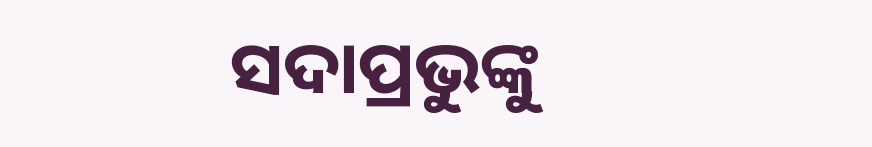ସଦାପ୍ରଭୁଙ୍କୁ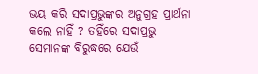ଭୟ କରି ସଦାପ୍ରଭୁଙ୍କର ଅନୁଗ୍ରହ ପ୍ରାର୍ଥନା କଲେ ନାହିଁ ? ତହିଁରେ ସଦାପ୍ରଭୁ ସେମାନଙ୍କ ବିରୁଦ୍ଧରେ ଯେଉଁ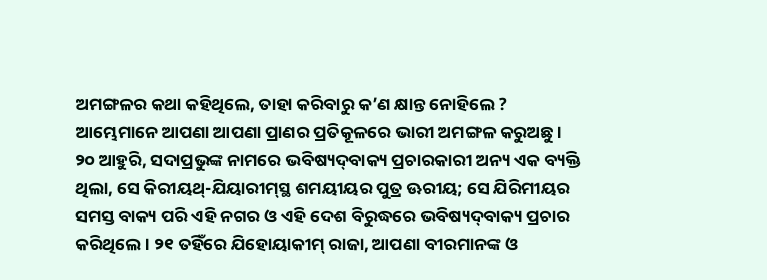ଅମଙ୍ଗଳର କଥା କହିଥିଲେ, ତାହା କରିବାରୁ କ’ଣ କ୍ଷାନ୍ତ ନୋହିଲେ ? ଆମ୍ଭେମାନେ ଆପଣା ଆପଣା ପ୍ରାଣର ପ୍ରତିକୂଳରେ ଭାରୀ ଅମଙ୍ଗଳ କରୁଅଛୁ।
୨୦ ଆହୁରି, ସଦାପ୍ରଭୁଙ୍କ ନାମରେ ଭବିଷ୍ୟଦ୍‍ବାକ୍ୟ ପ୍ରଚାରକାରୀ ଅନ୍ୟ ଏକ ବ୍ୟକ୍ତି ଥିଲା, ସେ କିରୀୟଥ୍‍-ଯିୟାରୀମ୍‍ସ୍ଥ ଶମୟୀୟର ପୁତ୍ର ଊରୀୟ; ସେ ଯିରିମୀୟର ସମସ୍ତ ବାକ୍ୟ ପରି ଏହି ନଗର ଓ ଏହି ଦେଶ ବିରୁଦ୍ଧରେ ଭବିଷ୍ୟଦ୍‍ବାକ୍ୟ ପ୍ରଚାର କରିଥିଲେ। ୨୧ ତହିଁରେ ଯିହୋୟାକୀମ୍‍ ରାଜା, ଆପଣା ବୀରମାନଙ୍କ ଓ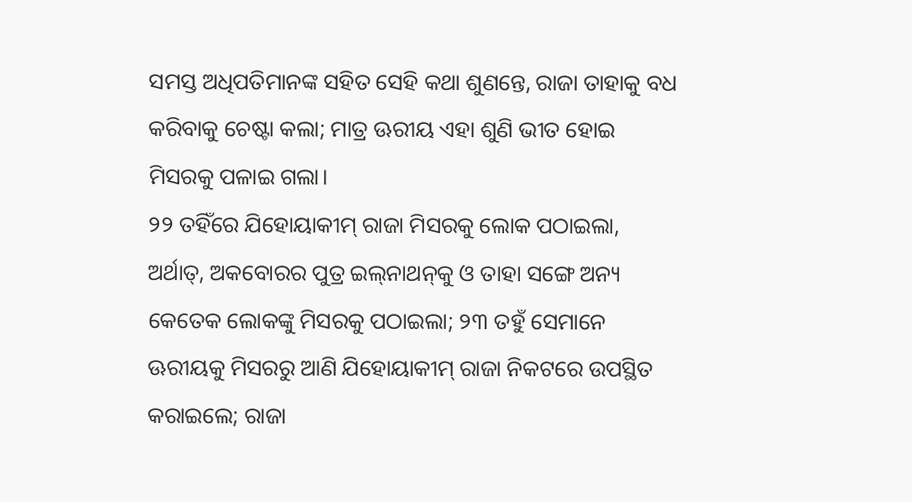ସମସ୍ତ ଅଧିପତିମାନଙ୍କ ସହିତ ସେହି କଥା ଶୁଣନ୍ତେ, ରାଜା ତାହାକୁ ବଧ କରିବାକୁ ଚେଷ୍ଟା କଲା; ମାତ୍ର ଊରୀୟ ଏହା ଶୁଣି ଭୀତ ହୋଇ ମିସରକୁ ପଳାଇ ଗଲା।
୨୨ ତହିଁରେ ଯିହୋୟାକୀମ୍‍ ରାଜା ମିସରକୁ ଲୋକ ପଠାଇଲା, ଅର୍ଥାତ୍‍, ଅକବୋରର ପୁତ୍ର ଇଲ୍‍ନାଥନ୍‍କୁ ଓ ତାହା ସଙ୍ଗେ ଅନ୍ୟ କେତେକ ଲୋକଙ୍କୁ ମିସରକୁ ପଠାଇଲା; ୨୩ ତହୁଁ ସେମାନେ ଊରୀୟକୁ ମିସରରୁ ଆଣି ଯିହୋୟାକୀମ୍‍ ରାଜା ନିକଟରେ ଉପସ୍ଥିତ କରାଇଲେ; ରାଜା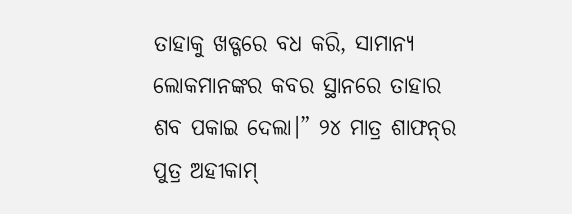ତାହାକୁ ଖଡ୍ଗରେ ବଧ କରି, ସାମାନ୍ୟ ଲୋକମାନଙ୍କର କବର ସ୍ଥାନରେ ତାହାର ଶବ ପକାଇ ଦେଲା।” ୨୪ ମାତ୍ର ଶାଫନ୍‍ର ପୁତ୍ର ଅହୀକାମ୍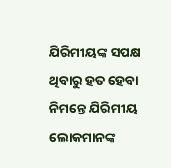ଯିରିମୀୟଙ୍କ ସପକ୍ଷ ଥିବାରୁ ହତ ହେବା ନିମନ୍ତେ ଯିରିମୀୟ ଲୋକମାନଙ୍କ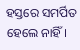ହସ୍ତରେ ସମର୍ପିତ ହେଲେ ନାହିଁ।